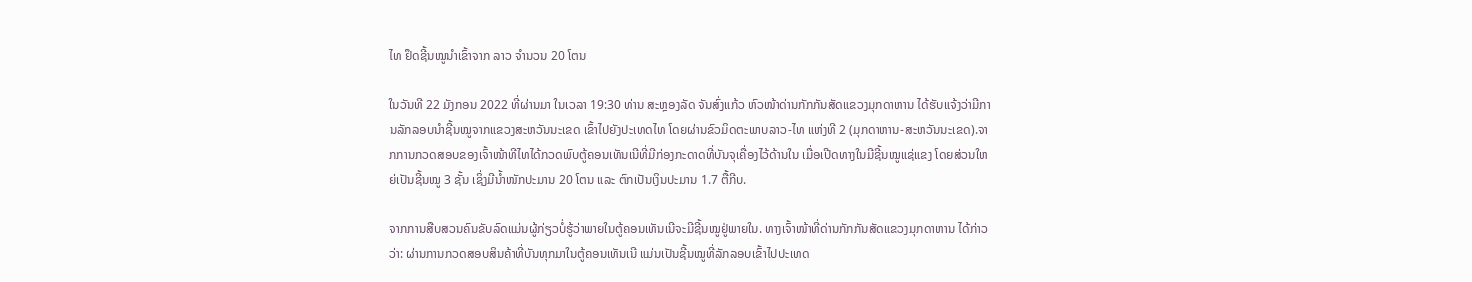ໄທ ຢຶດຊີ້ນໝູນໍາເຂົ້າຈາກ ລາວ ຈໍານວນ 20 ໂຕນ

ໃນວັນທີ 22 ມັງກອນ 2022 ທີ່ຜ່ານມາ ໃນເວລາ 19:30 ທ່ານ ສະຫຼອງລັດ ຈັນສົ່ງແກ້ວ ຫົວໜ້າດ່ານກັກກັນສັດແຂວງມຸກດາຫານ ໄດ້ຮັບແຈ້ງວ່າມີການລັກລອບນໍາຊີ້ນໝູຈາກແຂວງສະຫວັນນະເຂດ ເຂົ້າໄປຍັງປະເທດໄທ ໂດຍຜ່ານຂົວມິດຕະພາບລາວ-ໄທ ແຫ່ງທີ 2 (ມຸກດາຫານ-ສະຫວັນນະເຂດ).ຈາກການກວດສອບຂອງເຈົ້າໜ້າທີໄທໄດ້ກວດພົບຕູ້ຄອນເທັນເນີທີ່ມີກ່ອງກະດາດທີ່ບັນຈຸເຄື່ອງໄວ້ດ້ານໃນ ເມື່ອເປີດທາງໃນມີຊີ້ນໝູແຊ່ແຂງ ໂດຍສ່ວນໃຫຍ່ເປັນຊີ້ນໝູ 3 ຊັ້ນ ເຊິ່ງມີນໍ້າໜັກປະມານ 20 ໂຕນ ແລະ ຕົກເປັນເງິນປະມານ 1.7 ຕື້ກີບ.

ຈາກການສືບສວນຄົນຂັບລົດແມ່ນຜູ້ກ່ຽວບໍ່ຮູ້ວ່າພາຍໃນຕູ້ຄອນເທັນເນີຈະມີຊີ້ນໝູຢູ່ພາຍໃນ. ທາງເຈົ້າໜ້າທີ່ດ່ານກັກກັນສັດແຂວງມຸກດາຫານ ໄດ້ກ່າວວ່າ: ຜ່ານການກວດສອບສິນຄ້າທີ່ບັນທຸກມາໃນຕູ້ຄອນເທັນເນີ ແມ່ນເປັນຊີ້ນໝູທີ່ລັກລອບເຂົ້າໄປປະເທດ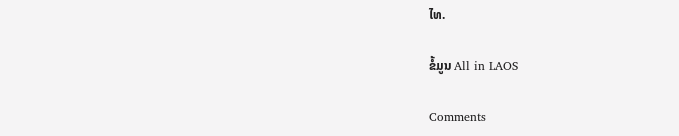ໄທ.

ຂໍ້ມູນ All in LAOS

Comments